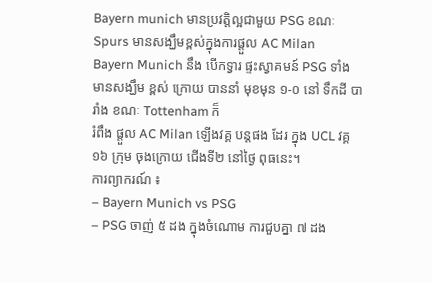Bayern munich មានប្រវត្តិល្អជាមួយ PSG ខណៈ Spurs មានសង្ឃឹមខ្ពស់ក្នុងការផ្តួល AC Milan
Bayern Munich នឹង បើកទ្វារ ផ្ទះស្វាគមន៍ PSG ទាំង មានសង្ឃឹម ខ្ពស់ ក្រោយ បាននាំ មុខមុន ១-០ នៅ ទឹកដី បារាំង ខណៈ Tottenham ក៏
រំពឹង ផ្តួល AC Milan ឡើងវគ្គ បន្តផង ដែរ ក្នុង UCL វគ្គ ១៦ ក្រុម ចុងក្រោយ ជើងទី២ នៅថ្ងៃ ពុធនេះ។
ការព្យាករណ៍ ៖
– Bayern Munich vs PSG
– PSG ចាញ់ ៥ ដង ក្នុងចំណោម ការជួបគ្នា ៧ ដង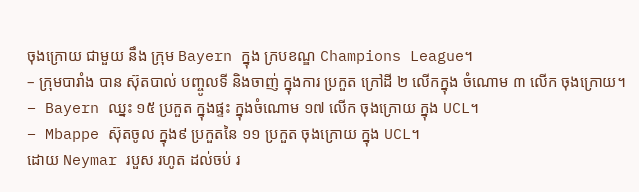ចុងក្រោយ ជាមួយ នឹង ក្រុម Bayern ក្នុង ក្របខណ្ឌ Champions League។
– ក្រុមបារាំង បាន ស៊ុតបាល់ បញ្ចូលទី និងចាញ់ ក្នុងការ ប្រកួត ក្រៅដី ២ លើកក្នុង ចំណោម ៣ លើក ចុងក្រោយ។
– Bayern ឈ្នះ ១៥ ប្រកួត ក្នុងផ្ទះ ក្នុងចំណោម ១៧ លើក ចុងក្រោយ ក្នុង UCL។
– Mbappe ស៊ុតចូល ក្នុង៩ ប្រកួតនៃ ១១ ប្រកួត ចុងក្រោយ ក្នុង UCL។
ដោយ Neymar របួស រហូត ដល់ចប់ រ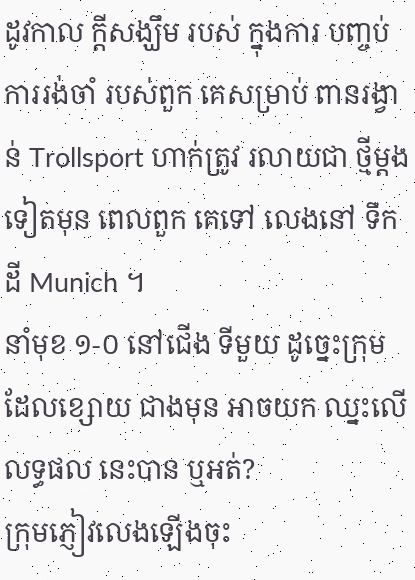ដូវកាល ក្តីសង្ឃឹម របស់ ក្នុងការ បញ្ចប់ ការរង់ចាំ របស់ពួក គេសម្រាប់ ពានរង្វាន់ Trollsport ហាក់ត្រូវ រលាយជា ថ្មីម្តង ទៀតមុន ពេលពួក គេទៅ លេងនៅ ទឹកដី Munich ។
នាំមុខ ១-០ នៅជើង ទីមួយ ដូច្នេះក្រុម ដែលខ្សោយ ជាងមុន អាចយក ឈ្នះលើ លទ្ធផល នេះបាន ឬអត់?
ក្រុមភ្ញៀវលេងឡើងចុះ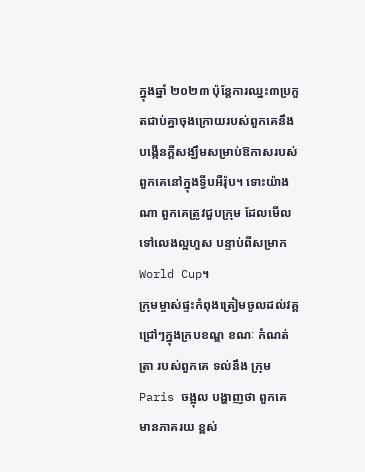ក្នុងឆ្នាំ ២០២៣ ប៉ុន្តែការឈ្នះ៣ប្រកួតជាប់គ្នាចុងក្រោយរបស់ពួកគេនឹងបង្កើនក្តីសង្ឃឹមសម្រាប់ឱកាសរបស់ពួកគេនៅក្នុងទ្វីបអឺរ៉ុប។ ទោះយ៉ាងណា ពួកគេត្រូវជួបក្រុម ដែលមើលទៅលេងល្អហួស បន្ទាប់ពីសម្រាក World Cup។
ក្រុមម្ចាស់ផ្ទះកំពុងត្រៀមចូលដល់វគ្គជ្រៅៗក្នុងក្របខណ្ឌ ខណៈ កំណត់ត្រា របស់ពួកគេ ទល់នឹង ក្រុម Paris ចង្អុល បង្ហាញថា ពួកគេ មានភាគរយ ខ្ពស់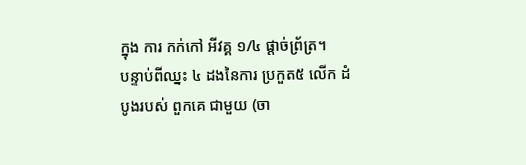ក្នុង ការ កក់កៅ អីវគ្គ ១/៤ ផ្តាច់ព្រ័ត្រ។
បន្ទាប់ពីឈ្នះ ៤ ដងនៃការ ប្រកួត៥ លើក ដំបូងរបស់ ពួកគេ ជាមួយ (ចា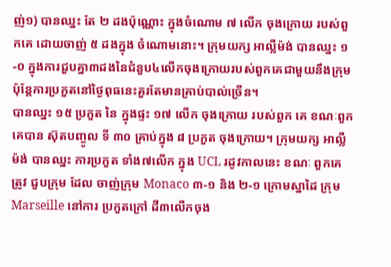ញ់១) បានឈ្នះ តែ ២ ដងប៉ុណ្ណោះ ក្នុងចំណោម ៧ លើក ចុងក្រោយ របស់ពួកគេ ដោយចាញ់ ៥ ដងក្នុង ចំណោមនោះ។ ក្រុមយក្ស អាល្លឺម៉ង់ បានឈ្នះ ១-០ ក្នុងការជួបគ្នា៣ដងនៃជំនួប៤លើកចុងក្រោយរបស់ពួកគេជាមួយនឹងក្រុម ប៉ុន្តែការប្រកួតនៅថ្ងៃពុធនេះគួរតែមានគ្រាប់បាល់ច្រើន។
បានឈ្នះ ១៥ ប្រកួត នៃ ក្នុងផ្ទះ ១៧ លើក ចុងក្រោយ របស់ពួក គេ ខណៈពួក គេបាន ស៊ុតបញ្ចូល ទី ៣០ គ្រាប់ក្នុង ៨ ប្រកួត ចុងក្រោយ។ ក្រុមយក្ស អាល្លឺម៉ង់ បានឈ្នះ ការប្រកួត ទាំង៧លើក ក្នុង UCL រដូវកាលនេះ ខណៈ ពួកគេត្រូវ ជួបក្រុម ដែល ចាញ់ក្រុម Monaco ៣-១ និង ២-១ ក្រោមស្នាដៃ ក្រុម Marseille នៅការ ប្រកួតក្រៅ ដី៣លើកចុង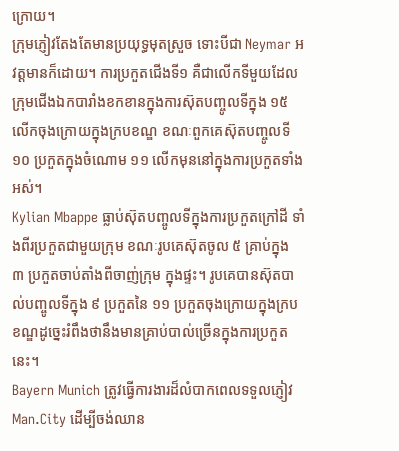ក្រោយ។
ក្រុមភ្ញៀវតែងតែមានប្រយុទ្ធមុតស្រួច ទោះបីជា Neymar អវត្តមានក៏ដោយ។ ការប្រកួតជើងទី១ គឺជាលើកទីមួយដែលក្រុមជើងឯកបារាំងខកខានក្នុងការស៊ុតបញ្ចូលទីក្នុង ១៥ លើកចុងក្រោយក្នុងក្របខណ្ឌ ខណៈពួកគេស៊ុតបញ្ចូលទី ១០ ប្រកួតក្នុងចំណោម ១១ លើកមុននៅក្នុងការប្រកួតទាំងអស់។
Kylian Mbappe ធ្លាប់ស៊ុតបញ្ចូលទីក្នុងការប្រកួតក្រៅដី ទាំងពីរប្រកួតជាមួយក្រុម ខណៈរូបគេស៊ុតចូល ៥ គ្រាប់ក្នុង ៣ ប្រកួតចាប់តាំងពីចាញ់ក្រុម ក្នុងផ្ទះ។ រូបគេបានស៊ុតបាល់បញ្ចូលទីក្នុង ៩ ប្រកួតនៃ ១១ ប្រកួតចុងក្រោយក្នុងក្របខណ្ឌដូច្នេះរំពឹងថានឹងមានគ្រាប់បាល់ច្រើនក្នុងការប្រកួតនេះ។
Bayern Munich ត្រូវធ្វើការងារដ៏លំបាកពេលទទួលភ្ញៀវ Man.City ដើម្បីចង់ឈាន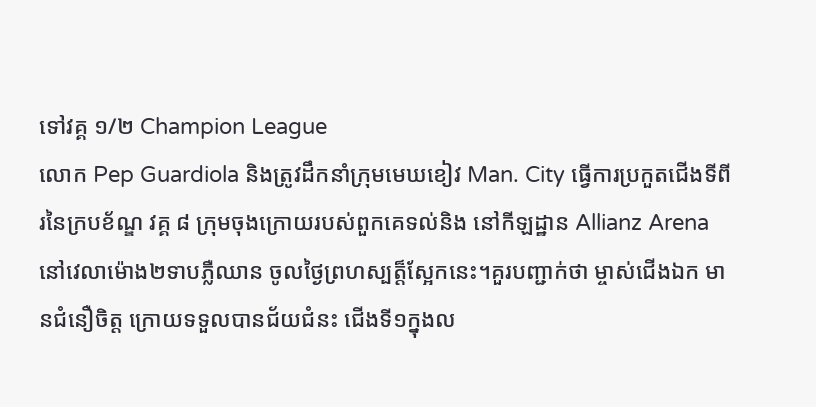ទៅវគ្គ ១/២ Champion League
លោក Pep Guardiola និងត្រូវដឹកនាំក្រុមមេឃខៀវ Man. City ធ្វើការប្រកួតជើងទីពីរនៃក្របខ័ណ្ឌ វគ្គ ៨ ក្រុមចុងក្រោយរបស់ពួកគេទល់និង នៅកីឡដ្ឋាន Allianz Arena នៅវេលាម៉ោង២ទាបភ្លឺឈាន ចូលថ្ងៃព្រហស្បត្ត៏ស្អែកនេះ។គួរបញ្ជាក់ថា ម្ចាស់ជើងឯក មានជំនឿចិត្ត ក្រោយទទួលបានជ័យជំនះ ជើងទី១ក្នុងល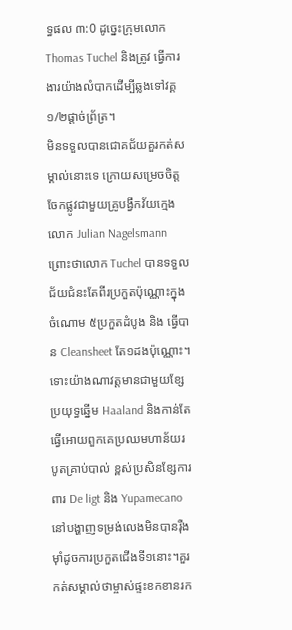ទ្ធផល ៣:0 ដូច្នេះក្រុមលោក Thomas Tuchel និងត្រូវ ធ្វើការងារយ៉ាងលំបាកដើម្បីឆ្លងទៅវគ្គ១/២ផ្តាច់ព្រ័ត្រ។
មិនទទួលបានជោគជ័យគួរកត់សម្គាល់នោះទេ ក្រោយសម្រេចចិត្តចែកផ្លូវជាមួយគ្រូបង្វឹកវ័យក្មេងលោក Julian Nagelsmann ព្រោះថាលោក Tuchel បានទទួលជ័យជំនះតែពីរប្រកួតប៉ុណ្ណោះក្នុងចំណោម ៥ប្រកួតដំបូង និង ធ្វើបាន Cleansheet តែ១ដងប៉ុណ្ណោះ។ ទោះយ៉ាងណាវត្តមានជាមួយខ្សែប្រយុទ្ធឆ្នើម Haaland និងកាន់តែធ្វើអោយពួកគេប្រឈមហាន័យរបូតគ្រាប់បាល់ ខ្ពស់ប្រសិនខ្សែការពារ De ligt និង Yupamecano នៅបង្ហាញទម្រង់លេងមិនបានរ៉ឺងម៉ាំដូចការប្រកួតជើងទី១នោះ។គួរកត់សម្គាល់ថាម្ចាស់ផ្ទះខកខានរក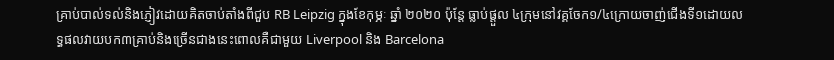គ្រាប់បាល់ទល់និងភ្ញៀវដោយគិតចាប់តាំងពីជួប RB Leipzig ក្នុងខែកុម្ភៈ ឆ្នាំ ២០២០ ប៉ុន្តែ ធ្លាប់ផ្តួល ៤ក្រុមនៅវគ្គចែក១/៤ក្រោយចាញ់ជើងទី១ដោយលទ្ធផលវាយបក៣គ្រាប់និងច្រើនជាងនេះពោលគឺជាមួយ Liverpool និង Barcelona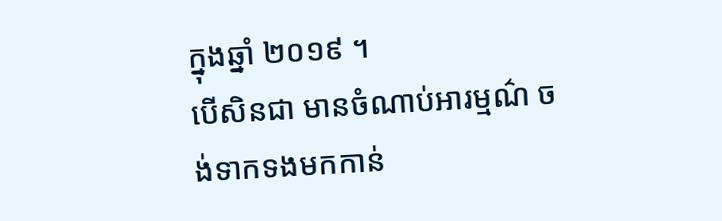ក្នុងឆ្នាំ ២០១៩ ។
បើសិនជា មានចំណាប់អារម្មណ៌ ចង់ទាកទងមកកាន់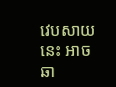វេបសាយនេះ អាចឆា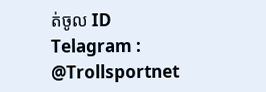ត់ចូល ID Telagram : @Trollsportnet